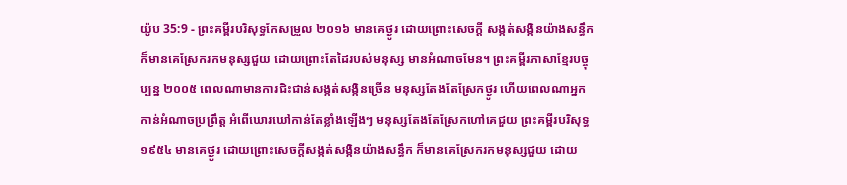យ៉ូប 35:9 - ព្រះគម្ពីរបរិសុទ្ធកែសម្រួល ២០១៦ មានគេថ្ងូរ ដោយព្រោះសេចក្ដី សង្កត់សង្កិនយ៉ាងសន្ធឹក ក៏មានគេស្រែករកមនុស្សជួយ ដោយព្រោះតែដៃរបស់មនុស្ស មានអំណាចមែន។ ព្រះគម្ពីរភាសាខ្មែរបច្ចុប្បន្ន ២០០៥ ពេលណាមានការជិះជាន់សង្កត់សង្កិនច្រើន មនុស្សតែងតែស្រែកថ្ងូរ ហើយពេលណាអ្នកកាន់អំណាចប្រព្រឹត្ត អំពើឃោរឃៅកាន់តែខ្លាំងឡើងៗ មនុស្សតែងតែស្រែកហៅគេជួយ ព្រះគម្ពីរបរិសុទ្ធ ១៩៥៤ មានគេថ្ងូរ ដោយព្រោះសេចក្ដីសង្កត់សង្កិនយ៉ាងសន្ធឹក ក៏មានគេស្រែករកមនុស្សជួយ ដោយ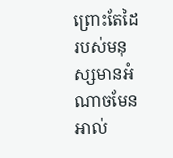ព្រោះតែដៃរបស់មនុស្សមានអំណាចមែន អាល់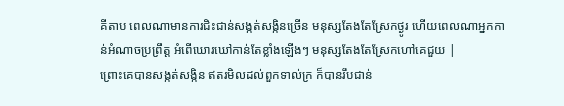គីតាប ពេលណាមានការជិះជាន់សង្កត់សង្កិនច្រើន មនុស្សតែងតែស្រែកថ្ងូរ ហើយពេលណាអ្នកកាន់អំណាចប្រព្រឹត្ត អំពើឃោរឃៅកាន់តែខ្លាំងឡើងៗ មនុស្សតែងតែស្រែកហៅគេជួយ |
ព្រោះគេបានសង្កត់សង្កិន ឥតរមិលដល់ពួកទាល់ក្រ ក៏បានរឹបជាន់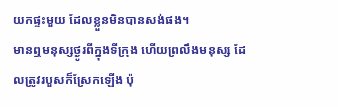យកផ្ទះមួយ ដែលខ្លួនមិនបានសង់ផង។
មានឮមនុស្សថ្ងូរពីក្នុងទីក្រុង ហើយព្រលឹងមនុស្ស ដែលត្រូវរបួសក៏ស្រែកឡើង ប៉ុ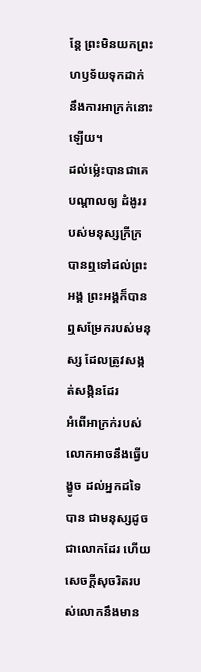ន្តែ ព្រះមិនយកព្រះហឫទ័យទុកដាក់ នឹងការអាក្រក់នោះឡើយ។
ដល់ម៉្លេះបានជាគេបណ្ដាលឲ្យ ដំងូររបស់មនុស្សក្រីក្រ បានឮទៅដល់ព្រះអង្គ ព្រះអង្គក៏បានឮសម្រែករបស់មនុស្ស ដែលត្រូវសង្កត់សង្កិនដែរ
អំពើអាក្រក់របស់លោកអាចនឹងធ្វើបង្ខូច ដល់អ្នកដទៃបាន ជាមនុស្សដូចជាលោកដែរ ហើយសេចក្ដីសុចរិតរបស់លោកនឹងមាន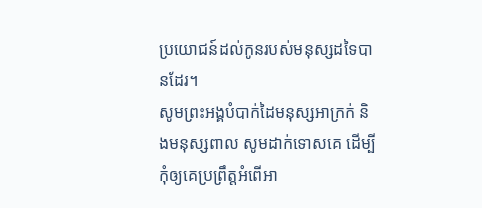ប្រយោជន៍ដល់កូនរបស់មនុស្សដទៃបានដែរ។
សូមព្រះអង្គបំបាក់ដៃមនុស្សអាក្រក់ និងមនុស្សពាល សូមដាក់ទោសគេ ដើម្បីកុំឲ្យគេប្រព្រឹត្តអំពើអា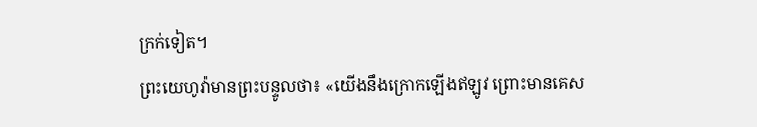ក្រក់ទៀត។
ព្រះយេហូវ៉ាមានព្រះបន្ទូលថា៖ «យើងនឹងក្រោកឡើងឥឡូវ ព្រោះមានគេស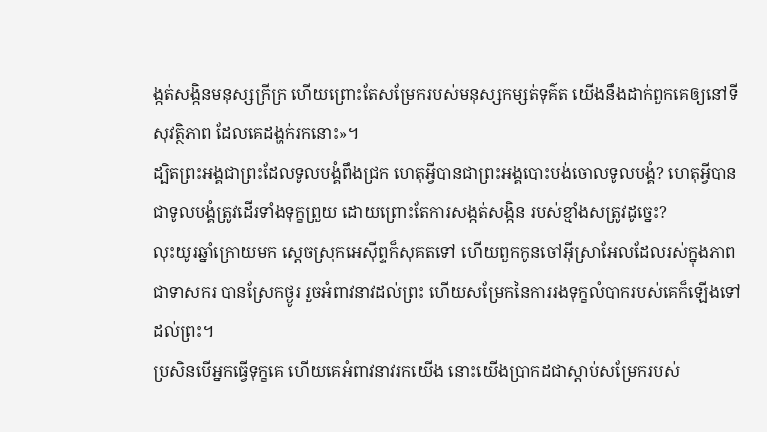ង្កត់សង្កិនមនុស្សក្រីក្រ ហើយព្រោះតែសម្រែករបស់មនុស្សកម្សត់ទុគ៌ត យើងនឹងដាក់ពួកគេឲ្យនៅទីសុវត្ថិភាព ដែលគេដង្ហក់រកនោះ»។
ដ្បិតព្រះអង្គជាព្រះដែលទូលបង្គំពឹងជ្រក ហេតុអ្វីបានជាព្រះអង្គបោះបង់ចោលទូលបង្គំ? ហេតុអ្វីបានជាទូលបង្គំត្រូវដើរទាំងទុក្ខព្រួយ ដោយព្រោះតែការសង្កត់សង្កិន របស់ខ្មាំងសត្រូវដូច្នេះ?
លុះយូរឆ្នាំក្រោយមក ស្តេចស្រុកអេស៊ីព្ទក៏សុគតទៅ ហើយពួកកូនចៅអ៊ីស្រាអែលដែលរស់ក្នុងភាពជាទាសករ បានស្រែកថ្ងូរ រួចអំពាវនាវដល់ព្រះ ហើយសម្រែកនៃការរងទុក្ខលំបាករបស់គេក៏ឡើងទៅដល់ព្រះ។
ប្រសិនបើអ្នកធ្វើទុក្ខគេ ហើយគេអំពាវនាវរកយើង នោះយើងប្រាកដជាស្ដាប់សម្រែករបស់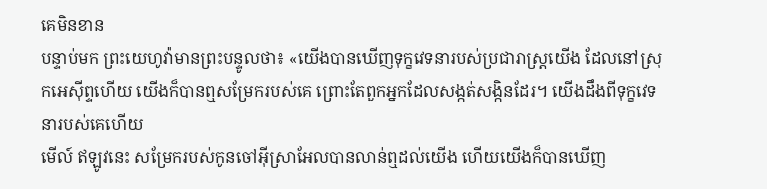គេមិនខាន
បន្ទាប់មក ព្រះយេហូវ៉ាមានព្រះបន្ទូលថា៖ «យើងបានឃើញទុក្ខវេទនារបស់ប្រជារាស្ត្រយើង ដែលនៅស្រុកអេស៊ីព្ទហើយ យើងក៏បានឮសម្រែករបស់គេ ព្រោះតែពួកអ្នកដែលសង្កត់សង្កិនដែរ។ យើងដឹងពីទុក្ខវេទនារបស់គេហើយ
មើល៍ ឥឡូវនេះ សម្រែករបស់កូនចៅអ៊ីស្រាអែលបានលាន់ឮដល់យើង ហើយយើងក៏បានឃើញ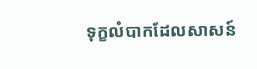ទុក្ខលំបាកដែលសាសន៍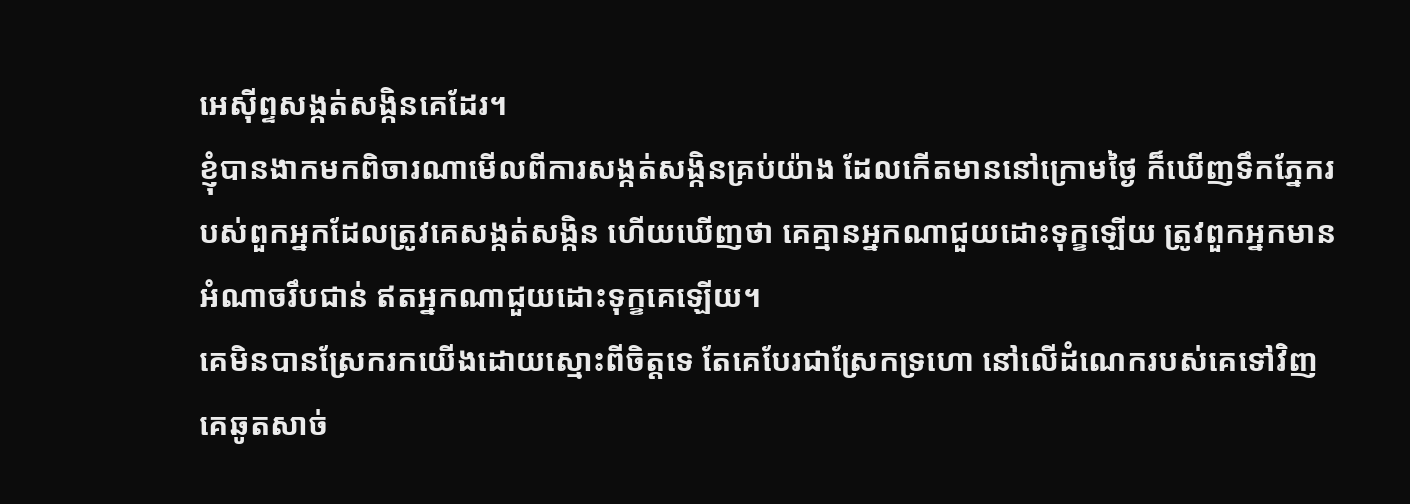អេស៊ីព្ទសង្កត់សង្កិនគេដែរ។
ខ្ញុំបានងាកមកពិចារណាមើលពីការសង្កត់សង្កិនគ្រប់យ៉ាង ដែលកើតមាននៅក្រោមថ្ងៃ ក៏ឃើញទឹកភ្នែករបស់ពួកអ្នកដែលត្រូវគេសង្កត់សង្កិន ហើយឃើញថា គេគ្មានអ្នកណាជួយដោះទុក្ខឡើយ ត្រូវពួកអ្នកមានអំណាចរឹបជាន់ ឥតអ្នកណាជួយដោះទុក្ខគេឡើយ។
គេមិនបានស្រែករកយើងដោយស្មោះពីចិត្តទេ តែគេបែរជាស្រែកទ្រហោ នៅលើដំណេករបស់គេទៅវិញ គេឆូតសាច់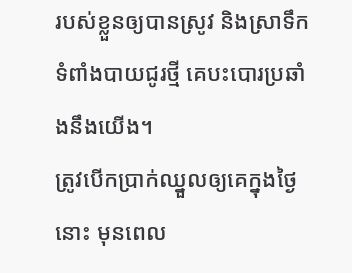របស់ខ្លួនឲ្យបានស្រូវ និងស្រាទឹកទំពាំងបាយជូរថ្មី គេបះបោរប្រឆាំងនឹងយើង។
ត្រូវបើកប្រាក់ឈ្នួលឲ្យគេក្នុងថ្ងៃនោះ មុនពេល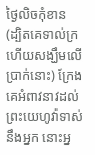ថ្ងៃលិចកុំខាន (ដ្បិតគេទាល់ក្រ ហើយសង្ឃឹមលើប្រាក់នោះ) ក្រែងគេអំពាវនាវដល់ព្រះយេហូវ៉ាទាស់នឹងអ្នក នោះអ្ន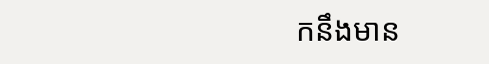កនឹងមាន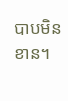បាបមិនខាន។